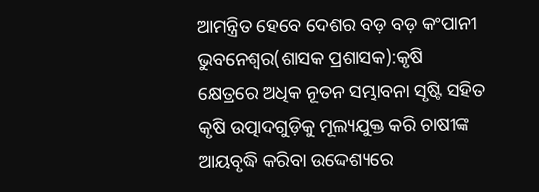ଆମନ୍ତ୍ରିତ ହେବେ ଦେଶର ବଡ଼ ବଡ଼ କଂପାନୀ
ଭୁବନେଶ୍ୱର(ଶାସକ ପ୍ରଶାସକ):କୃଷି କ୍ଷେତ୍ରରେ ଅଧିକ ନୂତନ ସମ୍ଭାବନା ସୃଷ୍ଟି ସହିତ କୃଷି ଉତ୍ପାଦଗୁଡ଼ିକୁ ମୂଲ୍ୟଯୁକ୍ତ କରି ଚାଷୀଙ୍କ ଆୟବୃଦ୍ଧି କରିବା ଉଦ୍ଦେଶ୍ୟରେ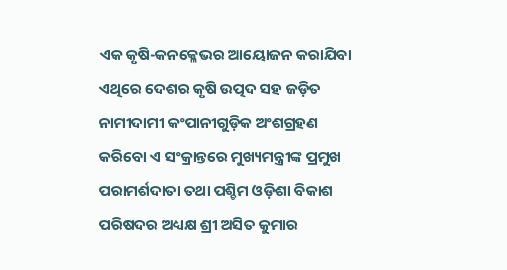ଏକ କୃଷି-କନକ୍ଳେଭର ଆୟୋଜନ କରାଯିବା ଏଥିରେ ଦେଶର କୃଷି ଉତ୍ପଦ ସହ ଜଡ଼ିତ ନାମୀଦାମୀ କଂପାନୀଗୁଡ଼ିକ ଅଂଶଗ୍ରହଣ କରିବୋ ଏ ସଂକ୍ରାନ୍ତରେ ମୁଖ୍ୟମନ୍ତ୍ରୀଙ୍କ ପ୍ରମୁଖ ପରାମର୍ଶଦାତା ତଥା ପଶ୍ଚିମ ଓଡ଼ିଶା ବିକାଶ ପରିଷଦର ଅଧ୍ୟକ୍ଷ ଶ୍ରୀ ଅସିତ କୁମାର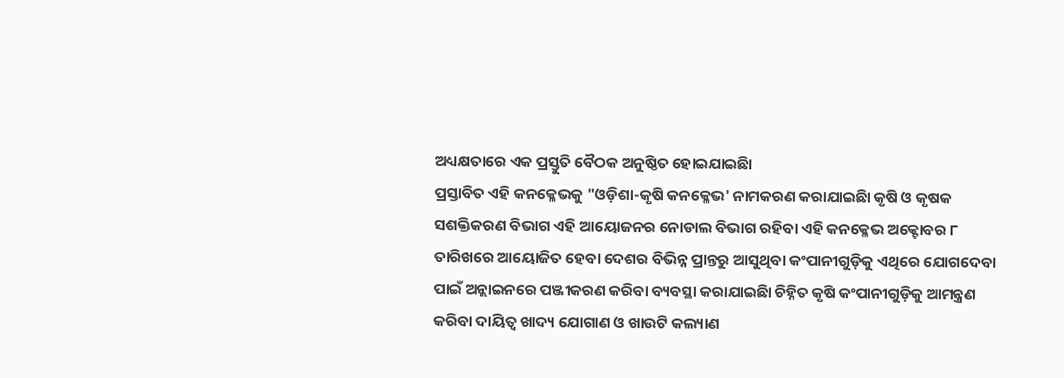ଅଧ୍ୟକ୍ଷତାରେ ଏକ ପ୍ରସ୍ତୁତି ବୈଠକ ଅନୁଷ୍ଠିତ ହୋଇଯାଇଛିା
ପ୍ରସ୍ତାବିତ ଏହି କନକ୍ଳେଭକୁ "ଓଡ଼ିଶା-କୃଷି କନକ୍ଳେଭ' ନାମକରଣ କରାଯାଇଛିା କୃଷି ଓ କୃଷକ ସଶକ୍ତିକରଣ ବିଭାଗ ଏହି ଆୟୋଜନର ନୋଡାଲ ବିଭାଗ ରହିବା ଏହି କନକ୍ଳେଭ ଅକ୍ଟୋବର ୮ ତାରିଖରେ ଆୟୋଜିତ ହେବା ଦେଶର ବିଭିନ୍ନ ପ୍ରାନ୍ତରୁ ଆସୁଥିବା କଂପାନୀଗୁଡ଼ିକୁ ଏଥିରେ ଯୋଗଦେବା ପାଇଁ ଅନ୍ଲାଇନରେ ପଞ୍ଜୀକରଣ କରିବା ବ୍ୟବସ୍ଥା କରାଯାଇଛିା ଚିହ୍ନିତ କୃଷି କଂପାନୀଗୁଡ଼ିକୁ ଆମନ୍ତ୍ରଣ କରିବା ଦାୟିତ୍ୱ ଖାଦ୍ୟ ଯୋଗାଣ ଓ ଖାଉଟି କଲ୍ୟାଣ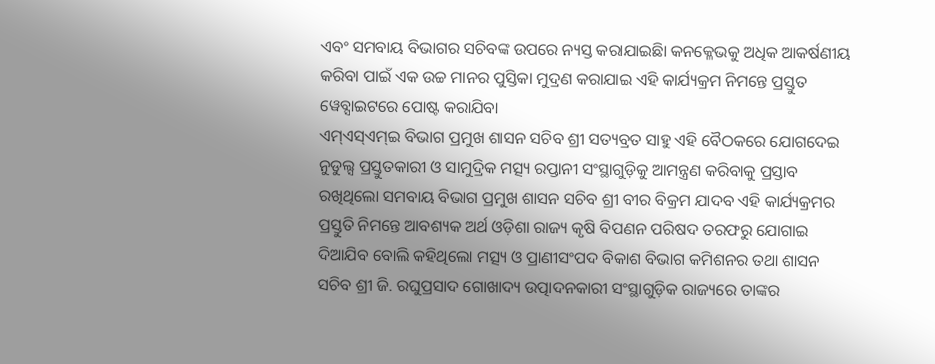ଏବଂ ସମବାୟ ବିଭାଗର ସଚିବଙ୍କ ଉପରେ ନ୍ୟସ୍ତ କରାଯାଇଛିା କନକ୍ଳେଭକୁ ଅଧିକ ଆକର୍ଷଣୀୟ କରିବା ପାଇଁ ଏକ ଉଚ୍ଚ ମାନର ପୁସ୍ତିକା ମୁଦ୍ରଣ କରାଯାଇ ଏହି କାର୍ଯ୍ୟକ୍ରମ ନିମନ୍ତେ ପ୍ରସ୍ତୁତ ୱେବ୍ସାଇଟରେ ପୋଷ୍ଟ କରାଯିବା
ଏମ୍ଏସ୍ଏମ୍ଇ ବିଭାଗ ପ୍ରମୁଖ ଶାସନ ସଚିବ ଶ୍ରୀ ସତ୍ୟବ୍ରତ ସାହୁ ଏହି ବୈଠକରେ ଯୋଗଦେଇ ନୁଡୁଲ୍ସ ପ୍ରସ୍ତୁତକାରୀ ଓ ସାମୁଦ୍ରିକ ମତ୍ସ୍ୟ ରପ୍ତାନୀ ସଂସ୍ଥାଗୁଡ଼ିକୁ ଆମନ୍ତ୍ରଣ କରିବାକୁ ପ୍ରସ୍ତାବ ରଖିଥିଲୋ ସମବାୟ ବିଭାଗ ପ୍ରମୁଖ ଶାସନ ସଚିବ ଶ୍ରୀ ବୀର ବିକ୍ରମ ଯାଦବ ଏହି କାର୍ଯ୍ୟକ୍ରମର ପ୍ରସ୍ତୁତି ନିମନ୍ତେ ଆବଶ୍ୟକ ଅର୍ଥ ଓଡ଼ିଶା ରାଜ୍ୟ କୃଷି ବିପଣନ ପରିଷଦ ତରଫରୁ ଯୋଗାଇ ଦିଆଯିବ ବୋଲି କହିଥିଲୋ ମତ୍ସ୍ୟ ଓ ପ୍ରାଣୀସଂପଦ ବିକାଶ ବିଭାଗ କମିଶନର ତଥା ଶାସନ ସଚିବ ଶ୍ରୀ ଜି. ରଘୁପ୍ରସାଦ ଗୋଖାଦ୍ୟ ଉତ୍ପାଦନକାରୀ ସଂସ୍ଥାଗୁଡ଼ିକ ରାଜ୍ୟରେ ତାଙ୍କର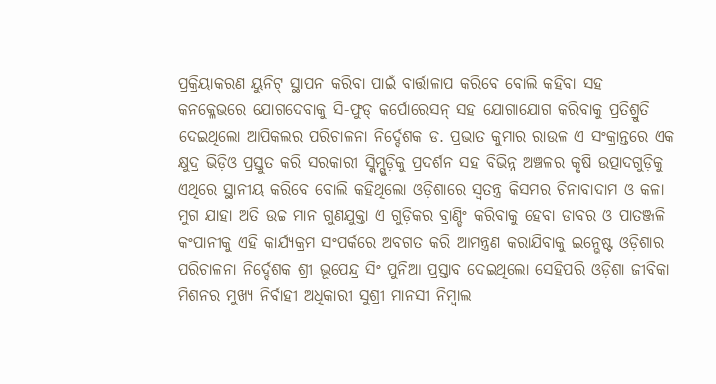ପ୍ରକ୍ରିୟାକରଣ ୟୁନିଟ୍ ସ୍ଥାପନ କରିବା ପାଇଁ ବାର୍ତ୍ତାଳାପ କରିବେ ବୋଲି କହିବା ସହ କନକ୍ଳେଭରେ ଯୋଗଦେବାକୁ ସି-ଫୁଡ୍ କର୍ପୋରେସନ୍ ସହ ଯୋଗାଯୋଗ କରିବାକୁ ପ୍ରତିଶ୍ରୁତି ଦେଇଥିଲୋ ଆପିକଲର ପରିଚାଳନା ନିର୍ଦ୍ଦେଶକ ଡ. ପ୍ରଭାତ କୁମାର ରାଉଳ ଏ ସଂକ୍ରାନ୍ତରେ ଏକ କ୍ଷୁଦ୍ର ଭିଡ଼ିଓ ପ୍ରସ୍ତୁତ କରି ସରକାରୀ ସ୍କିମ୍ଗୁଡ଼ିକୁ ପ୍ରଦର୍ଶନ ସହ ବିଭିନ୍ନ ଅଞ୍ଚଳର କୃଷି ଉତ୍ପାଦଗୁଡ଼ିକୁ ଏଥିରେ ସ୍ଥାନୀୟ କରିବେ ବୋଲି କହିଥିଲୋ ଓଡ଼ିଶାରେ ସ୍ୱତନ୍ତ୍ର କିସମର ଚିନାବାଦାମ ଓ କଳା ମୁଗ ଯାହା ଅତି ଉଚ୍ଚ ମାନ ଗୁଣଯୁକ୍ତା ଏ ଗୁଡ଼ିକର ବ୍ରାଣ୍ଡିଂ କରିବାକୁ ହେବା ଡାବର ଓ ପାତଞ୍ଜଳି କଂପାନୀକୁ ଏହି କାର୍ଯ୍ୟକ୍ରମ ସଂପର୍କରେ ଅବଗତ କରି ଆମନ୍ତ୍ରଣ କରାଯିବାକୁ ଇନ୍ଭେଷ୍ଟ ଓଡ଼ିଶାର ପରିଚାଳନା ନିର୍ଦ୍ଦେଶକ ଶ୍ରୀ ଭୂପେନ୍ଦ୍ର ସିଂ ପୁନିଆ ପ୍ରସ୍ତାବ ଦେଇଥିଲୋ ସେହିପରି ଓଡ଼ିଶା ଜୀବିକା ମିଶନର ମୁଖ୍ୟ ନିର୍ବାହୀ ଅଧିକାରୀ ସୁଶ୍ରୀ ମାନସୀ ନିମ୍ବାଲ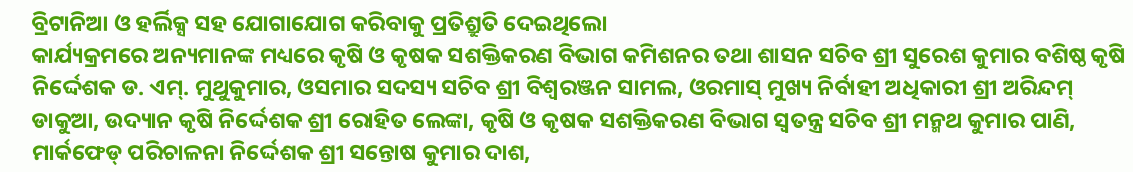ବ୍ରିଟାନିଆ ଓ ହର୍ଲିକ୍ସ ସହ ଯୋଗାଯୋଗ କରିବାକୁ ପ୍ରତିଶ୍ରୁତି ଦେଇଥିଲୋ
କାର୍ଯ୍ୟକ୍ରମରେ ଅନ୍ୟମାନଙ୍କ ମଧ୍ୟରେ କୃଷି ଓ କୃଷକ ସଶକ୍ତିକରଣ ବିଭାଗ କମିଶନର ତଥା ଶାସନ ସଚିବ ଶ୍ରୀ ସୁରେଶ କୁମାର ବଶିଷ୍ଠ କୃଷି ନିର୍ଦ୍ଦେଶକ ଡ. ଏମ୍. ମୁଥୁକୁମାର, ଓସମାର ସଦସ୍ୟ ସଚିବ ଶ୍ରୀ ବିଶ୍ୱରଞ୍ଜନ ସାମଲ, ଓରମାସ୍ ମୁଖ୍ୟ ନିର୍ବାହୀ ଅଧିକାରୀ ଶ୍ରୀ ଅରିନ୍ଦମ୍ ଡାକୁଆ, ଉଦ୍ୟାନ କୃଷି ନିର୍ଦ୍ଦେଶକ ଶ୍ରୀ ରୋହିତ ଲେଙ୍କା, କୃଷି ଓ କୃଷକ ସଶକ୍ତିକରଣ ବିଭାଗ ସ୍ୱତନ୍ତ୍ର ସଚିବ ଶ୍ରୀ ମନ୍ମଥ କୁମାର ପାଣି, ମାର୍କଫେଡ୍ ପରିଚାଳନା ନିର୍ଦ୍ଦେଶକ ଶ୍ରୀ ସନ୍ତୋଷ କୁମାର ଦାଶ,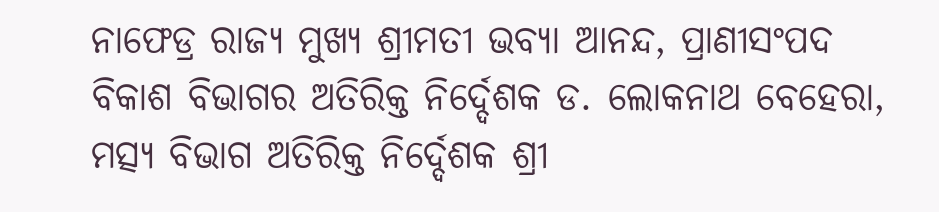ନାଫେଡ୍ର ରାଜ୍ୟ ମୁଖ୍ୟ ଶ୍ରୀମତୀ ଭବ୍ୟା ଆନନ୍ଦ, ପ୍ରାଣୀସଂପଦ ବିକାଶ ବିଭାଗର ଅତିରିକ୍ତ ନିର୍ଦ୍ଦେଶକ ଡ. ଲୋକନାଥ ବେହେରା, ମତ୍ସ୍ୟ ବିଭାଗ ଅତିରିକ୍ତ ନିର୍ଦ୍ଦେଶକ ଶ୍ରୀ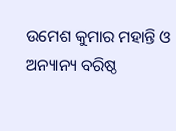ଉମେଶ କୁମାର ମହାନ୍ତି ଓ ଅନ୍ୟାନ୍ୟ ବରିଷ୍ଠ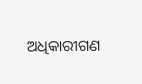ଅଧିକାରୀଗଣ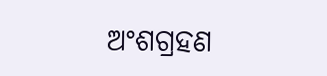ଅଂଶଗ୍ରହଣ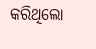କରିଥିଲୋ